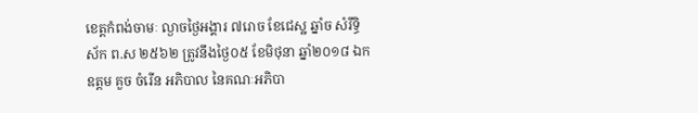ខេត្តកំពង់ចាមៈ ល្ងាចថ្ងៃអង្គារ ៧រោច ខែជេស្ឋ ឆ្នាំច សំរឹទ្ធិស័ក ព.ស ២៥៦២ ត្រូវនឹងថ្ងៃ០៥ ខែមិថុនា ឆ្នាំ២០១៨ ឯកឧត្តម គួច ចំរើន អភិបាល នៃគណៈអភិបា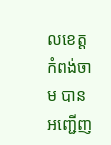លខេត្តកំពង់ចាម បានអញ្ជើញ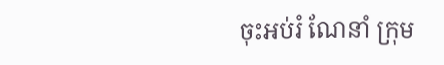ចុះអប់រំ ណែនាំ ក្រុម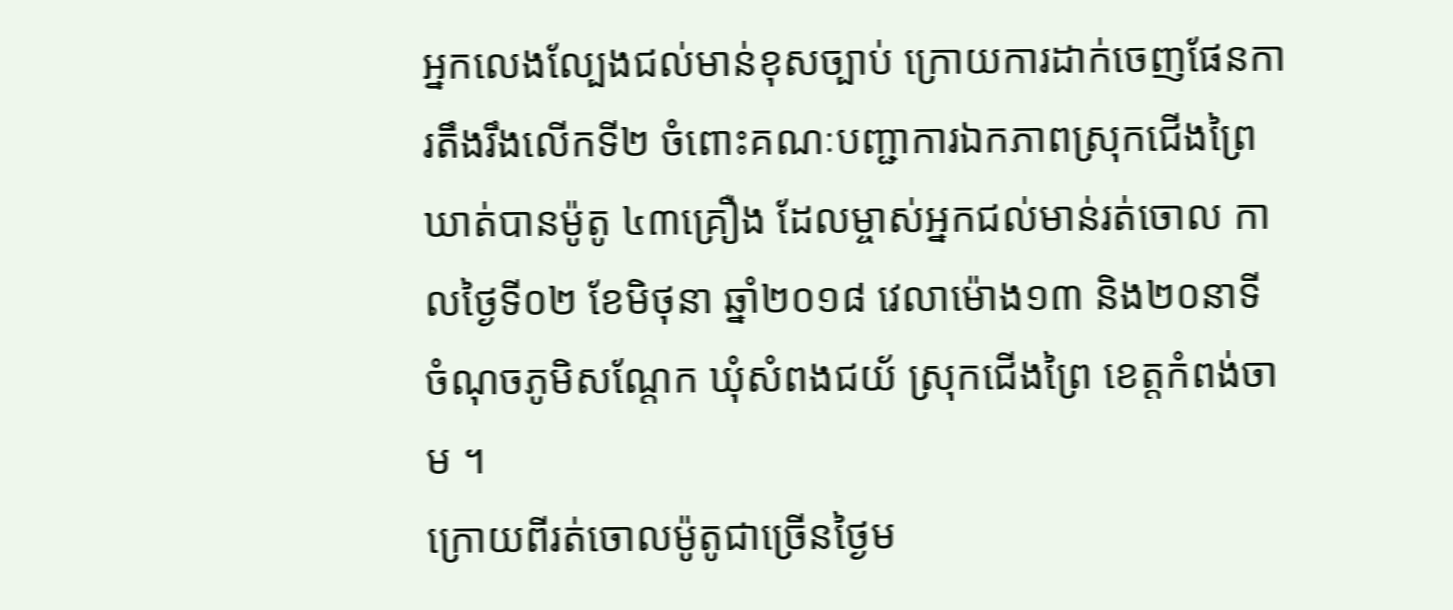អ្នកលេងល្បែងជល់មាន់ខុសច្បាប់ ក្រោយការដាក់ចេញផែនការតឹងរឹងលើកទី២ ចំពោះគណៈបញ្ជាការឯកភាពស្រុកជើងព្រៃ ឃាត់បានម៉ូតូ ៤៣គ្រឿង ដែលម្ចាស់អ្នកជល់មាន់រត់ចោល កាលថ្ងៃទី០២ ខែមិថុនា ឆ្នាំ២០១៨ វេលាម៉ោង១៣ និង២០នាទី ចំណុចភូមិសណ្តែក ឃុំសំពងជយ័ ស្រុកជើងព្រៃ ខេត្តកំពង់ចាម ។
ក្រោយពីរត់ចោលម៉ូតូជាច្រើនថ្ងៃម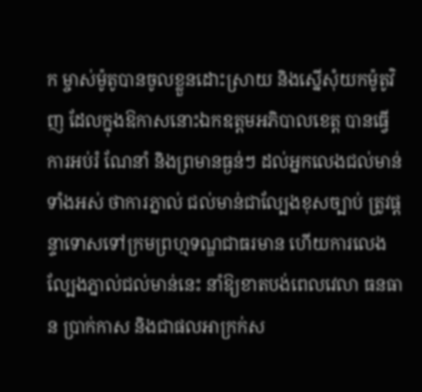ក ម្ចាស់ម៉ូតូបានចូលខ្លួនដោះស្រាយ និងស្នើសុំយកម៉ូតូវិញ ដែលក្នុងឱកាសនោះឯកឧត្តមអភិបាលខេត្ត បានធ្វើការអប់រំ ណែនាំ និងព្រមានធ្ងន់ៗ ដល់អ្នកលេងជល់មាន់ទាំងអស់ ថាការភ្នាល់ ជល់មាន់ជាល្បែងខុសច្បាប់ ត្រូវផ្តន្ទាទោសទៅក្រមព្រហ្មទណ្ឌជាធរមាន ហើយការលេងល្បែងភ្នាល់ជល់មាន់នេះ នាំឱ្យខាតបង់ពេលវេលា ធនធាន ប្រាក់កាស និងជាផលអាក្រក់ស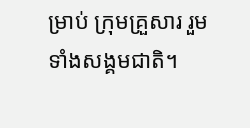ម្រាប់ ក្រុមគ្រួសារ រួមទាំងសង្គមជាតិ។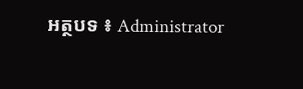អត្ថបទ ៖ Administrator